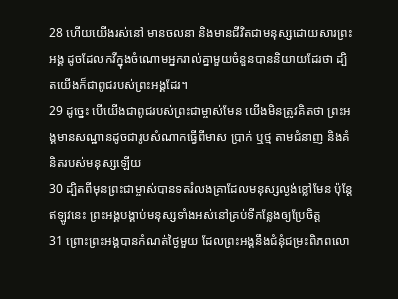28 ហើយយើងរស់នៅ មានចលនា និងមានជីវិតជាមនុស្សដោយសារព្រះអង្គ ដូចដែលកវីក្នុងចំណោមអ្នករាល់គ្នាមួយចំនួនបាននិយាយដែរថា ដ្បិតយើងក៏ជាពូជរបស់ព្រះអង្គដែរ។
29 ដូច្នេះ បើយើងជាពូជរបស់ព្រះជាម្ចាស់មែន យើងមិនត្រូវគិតថា ព្រះអង្គមានសណ្ឋានដូចជារូបសំណាកធ្វើពីមាស ប្រាក់ ឬថ្ម តាមជំនាញ និងគំនិតរបស់មនុស្សឡើយ
30 ដ្បិតពីមុនព្រះជាម្ចាស់បានទតរំលងគ្រាដែលមនុស្សល្ងង់ខ្លៅមែន ប៉ុន្ដែឥឡូវនេះ ព្រះអង្គបង្គាប់មនុស្សទាំងអស់នៅគ្រប់ទីកន្លែងឲ្យប្រែចិត្ត
31 ព្រោះព្រះអង្គបានកំណត់ថ្ងៃមួយ ដែលព្រះអង្គនឹងជំនុំជម្រះពិភពលោ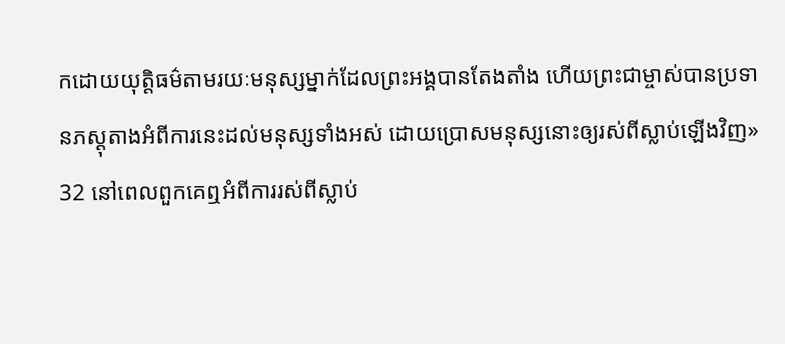កដោយយុត្ដិធម៌តាមរយៈមនុស្សម្នាក់ដែលព្រះអង្គបានតែងតាំង ហើយព្រះជាម្ចាស់បានប្រទានភស្ដុតាងអំពីការនេះដល់មនុស្សទាំងអស់ ដោយប្រោសមនុស្សនោះឲ្យរស់ពីស្លាប់ឡើងវិញ»
32 នៅពេលពួកគេឮអំពីការរស់ពីស្លាប់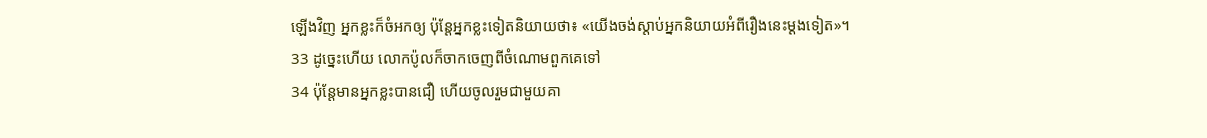ឡើងវិញ អ្នកខ្លះក៏ចំអកឲ្យ ប៉ុន្ដែអ្នកខ្លះទៀតនិយាយថា៖ «យើងចង់ស្ដាប់អ្នកនិយាយអំពីរឿងនេះម្ដងទៀត»។
33 ដូច្នេះហើយ លោកប៉ូលក៏ចាកចេញពីចំណោមពួកគេទៅ
34 ប៉ុន្ដែមានអ្នកខ្លះបានជឿ ហើយចូលរួមជាមួយគា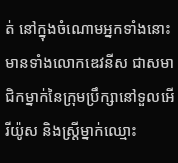ត់ នៅក្នុងចំណោមអ្នកទាំងនោះ មានទាំងលោកឌេវនីស ជាសមាជិកម្នាក់នៃក្រុមប្រឹក្សានៅទួលអើរីយ៉ូស និងស្ដ្រីម្នាក់ឈ្មោះ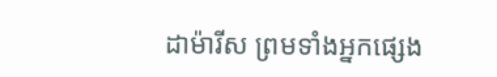ដាម៉ារីស ព្រមទាំងអ្នកផ្សេង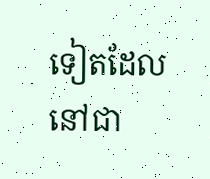ទៀតដែលនៅជា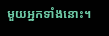មួយអ្នកទាំងនោះ។